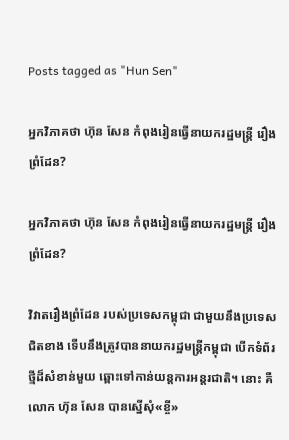Posts tagged as "Hun Sen"

អ្នកវិភាគថា ហ៊ុន សែន កំពុងរៀនធ្វើនាយករដ្ឋមន្ត្រី រឿងព្រំដែន?

អ្នកវិភាគថា ហ៊ុន សែន កំពុងរៀនធ្វើនាយករដ្ឋមន្ត្រី រឿងព្រំដែន?

វិវាតរឿងព្រំដែន របស់ប្រទេសកម្ពុជា ជាមួយនឹងប្រទេសជិតខាង ទើបនឹងត្រូវបាននាយករដ្ឋមន្ត្រីកម្ពុជា បើកទំព័រថ្មីដ៏សំខាន់មួយ ឆ្ពោះទៅកាន់យន្ដការអន្តរជាតិ។ នោះ គឺលោក ហ៊ុន សែន បានស្នើសុំ«ខ្ចី»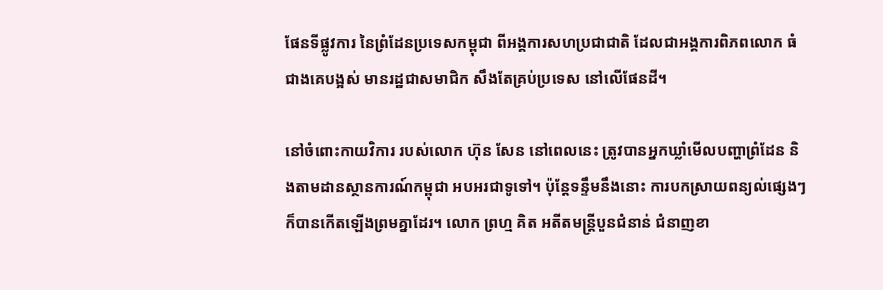ផែនទីផ្លូវការ នៃព្រំដែនប្រទេសកម្ពុជា ពីអង្គការសហប្រជាជាតិ ដែលជាអង្គការពិភពលោក ធំជាងគេបង្អស់ មានរដ្ឋជាសមាជិក សឹងតែគ្រប់ប្រទេស នៅលើផែនដី។

នៅចំពោះកាយវិការ របស់លោក ហ៊ុន សែន នៅពេលនេះ ត្រូវបានអ្នកឃ្លាំមើលបញ្ហាព្រំដែន និងតាមដានស្ថានការណ៍កម្ពុជា អបអរជាទូទៅ។ ប៉ុន្តែទន្ទឹមនឹងនោះ ការបកស្រាយពន្យល់ផ្សេងៗ ក៏បានកើតឡើងព្រមគ្នាដែរ។ លោក ព្រហ្ម គិត អតីតមន្ត្រីបួនជំនាន់ ជំនាញខា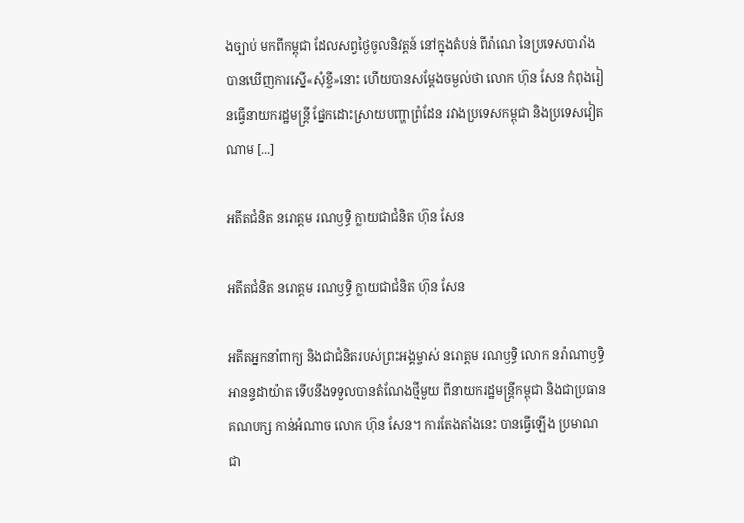ងច្បាប់ មកពីកម្ពុជា ដែលសព្វថ្ងៃចូលនិវត្តន៍ នៅក្នុងតំបន់ ពីរ៉ាណេ នៃប្រទេសបារាំង បានឃើញការស្នើ«សុំខ្ចី»នោះ ហើយបានសម្ដែងចម្ងល់ថា លោក ហ៊ុន សែន កំពុងរៀនធ្វើនាយករដ្ឋមន្ត្រី ផ្នែកដោះស្រាយបញ្ហាព្រំដែន រវាងប្រទេសកម្ពុជា និងប្រទេសវៀតណាម [...]

អតីតជំនិត នរោត្តម រណឫទ្ធិ ក្លាយជាជំនិត ហ៊ុន សែន

អតីតជំនិត នរោត្តម រណឫទ្ធិ ក្លាយជាជំនិត ហ៊ុន សែន

អតីតអ្នកនាំពាក្យ និងជាជំនិតរបស់ព្រះអង្គម្ចាស់ នរោត្ដម រណឫទ្ធិ លោក នរ៉ាណាឫទ្ធិ អានន្ទដាយ៉ាត ទើបនឹងទទួលបានតំណែងថ្មីមួយ ពីនាយករដ្ឋមន្រ្តីកម្ពុជា និងជាប្រធានគណបក្ស កាន់អំណាច លោក ហ៊ុន សែន។ ការតែងតាំងនេះ បានធ្វើឡើង ប្រមាណជា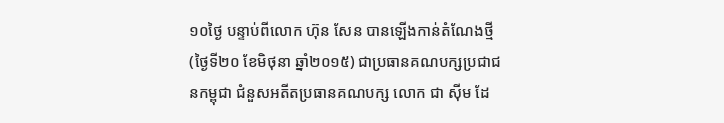១០ថ្ងៃ បន្ទាប់ពីលោក ហ៊ុន សែន បានឡើងកាន់តំណែងថ្មី (ថ្ងៃទី២០ ខែមិថុនា ឆ្នាំ២០១៥) ជាប្រធានគណបក្សប្រជាជនកម្ពុជា ជំនួសអតីតប្រធានគណបក្ស លោក ជា ស៊ីម ដែ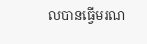លបានធ្វើមរណ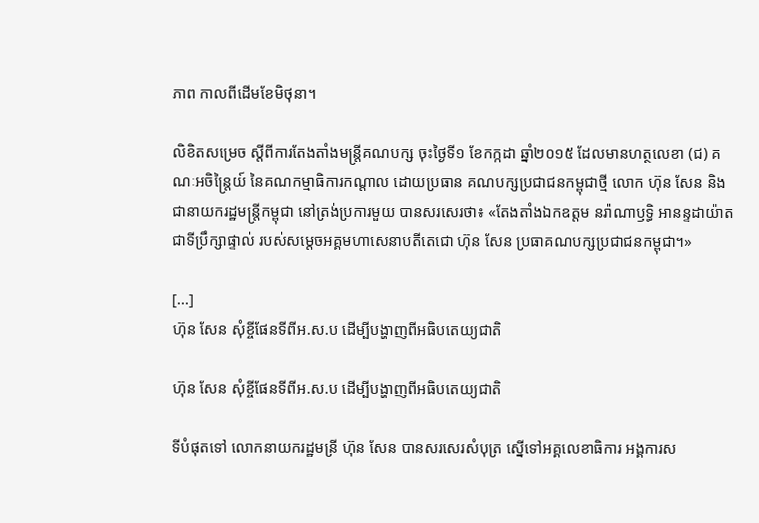ភាព កាលពីដើមខែមិថុនា។

លិខិតសម្រេច ស្តីពីការតែងតាំងមន្រ្តីគណបក្ស ចុះថ្ងៃទី១ ខែកក្កដា ឆ្នាំ២០១៥ ដែលមានហត្ថលេខា (ជ) គណៈអចិន្ត្រៃយ៍ នៃគណកម្មាធិការកណ្តាល ដោយប្រធាន គណបក្សប្រជាជនកម្ពុជាថ្មី លោក ហ៊ុន សែន និងជានាយករដ្ឋមន្រ្តីកម្ពុជា នៅត្រង់ប្រការមួយ បានសរសេរថា៖ «តែងតាំងឯកឧត្តម នរ៉ាណាឫទ្ធិ អានន្ទដាយ៉ាត ជាទីប្រឹក្សាផ្ទាល់ របស់សម្តេចអគ្គមហាសេនាបតីតេជោ ហ៊ុន សែន ប្រធាគណបក្សប្រជាជនកម្ពុជា។»

[...]
ហ៊ុន សែន សុំខ្ចីផែនទីពីអ.ស.ប ដើម្បីបង្ហាញពីអធិបតេយ្យជាតិ

ហ៊ុន សែន សុំខ្ចីផែនទីពីអ.ស.ប ដើម្បីបង្ហាញពីអធិបតេយ្យជាតិ

ទីបំផុតទៅ លោកនាយករដ្ឋមន្រី ហ៊ុន សែន បានសរសេរសំបុត្រ ស្នើទៅអគ្គលេខាធិការ អង្គការស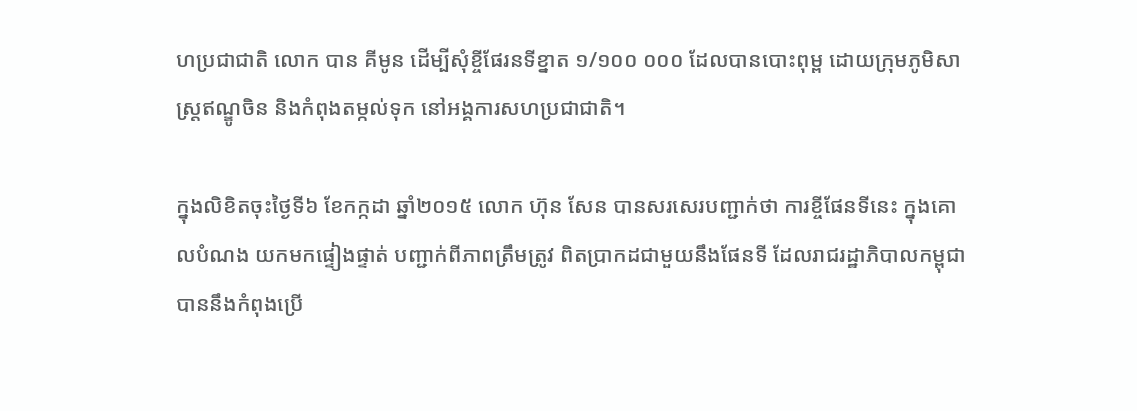ហប្រជាជាតិ លោក បាន គីមូន ដើម្បីសុំខ្ចីផែរនទីខ្នាត ១/១០០ ០០០ ដែលបានបោះពុម្ព ដោយក្រុមភូមិសាស្ត្រឥណ្ឌូចិន និងកំពុងតម្កល់ទុក នៅអង្គការសហប្រជាជាតិ។

ក្នុងលិខិតចុះថ្ងៃទី៦ ខែកក្កដា ឆ្នាំ២០១៥ លោក ហ៊ុន សែន បានសរសេរបញ្ជាក់ថា ការខ្ចីផែនទីនេះ ក្នុងគោលបំណង យកមកផ្ទៀងផ្ទាត់ បញ្ជាក់ពីភាពត្រឹមត្រូវ ពិតប្រាកដជាមួយនឹងផែនទី ដែលរាជរដ្ឋាភិបាលកម្ពុជា បាននឹងកំពុងប្រើ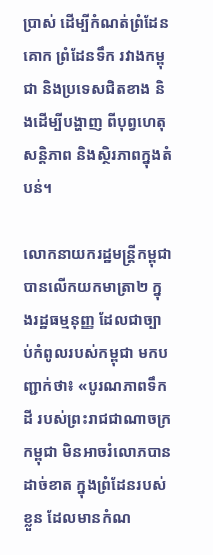ប្រាស់ ដើម្បីកំណត់ព្រំដែនគោក ព្រំដែនទឹក រវាងកម្ពុជា និងប្រទេសជិតខាង និងដើម្បីបង្ហាញ ពីបុព្វហេតុសន្តិភាព និងស្ថិរភាពក្នុងតំបន់។

លោកនាយករដ្ឋមន្រ្តីកម្ពុជា បានលើកយកមាត្រា២ ក្នុងរដ្ឋធម្មនុញ្ញ ដែលជាច្បាប់កំពូលរបស់កម្ពុជា មកបញ្ជាក់ថា៖ «បូរណភាពទឹកដី របស់ព្រះរាជជាណាចក្រកម្ពុជា មិនអាចរំលោភបានដាច់ខាត ក្នុងព្រំដែនរបស់ខ្លួន ដែលមានកំណ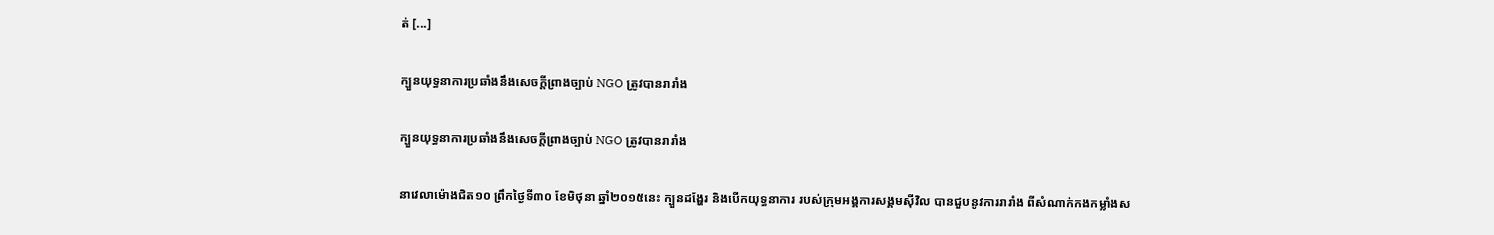ត់ [...]

ក្បួនយុទ្ធនាការប្រឆាំងនឹងសេចក្ដីព្រាងច្បាប់ NGO ត្រូវបានរារាំង

ក្បួនយុទ្ធនាការប្រឆាំងនឹងសេចក្ដីព្រាងច្បាប់ NGO ត្រូវបានរារាំង

នាវេលាម៉ោងជិត១០ ព្រឹកថ្ងៃទី៣០ ខែមិថុនា ឆ្នាំ២០១៥នេះ ក្បួនដង្ហែរ និងបើកយុទ្ធនាការ របស់ក្រុមអង្គការសង្គមស៊ីវិល បានជួបនូវការរារាំង ពីសំណាក់កងកម្លាំងស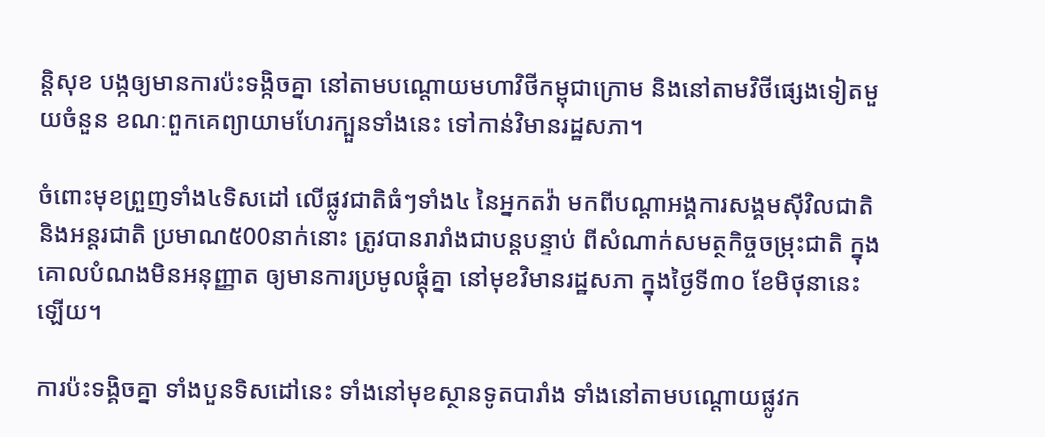ន្ដិសុខ បង្កឲ្យមានការប៉ះទង្កិចគ្នា នៅតាមបណ្ដោយមហាវិថីកម្ពុជាក្រោម និងនៅតាមវិថីផ្សេងទៀតមួយចំនួន ខណៈពួកគេព្យាយាមហែរក្បួនទាំងនេះ ទៅកាន់វិមានរដ្ឋសភា។

ចំពោះមុខព្រួញទាំង៤ទិសដៅ លើផ្លូវជាតិធំៗទាំង៤ នៃអ្នកតវ៉ា មកពីបណ្ដាអង្គការសង្គមស៊ីវិលជាតិ និងអន្តរជាតិ ប្រមាណ៥00នាក់នោះ ត្រូវបានរារាំងជាបន្តបន្ទាប់ ពីសំណាក់សមត្ថកិច្ចចម្រុះជាតិ ក្នុងគោលបំណងមិនអនុញ្ញាត ឲ្យមានការប្រមូលផ្តុំគ្នា នៅមុខវិមានរដ្ឋសភា ក្នុងថ្ងៃទី៣០ ខែមិថុនានេះឡើយ។

ការប៉ះទង្គិចគ្នា ទាំងបួនទិសដៅនេះ ទាំងនៅមុខស្ថានទូតបារាំង ទាំងនៅតាមបណ្តោយផ្លូវក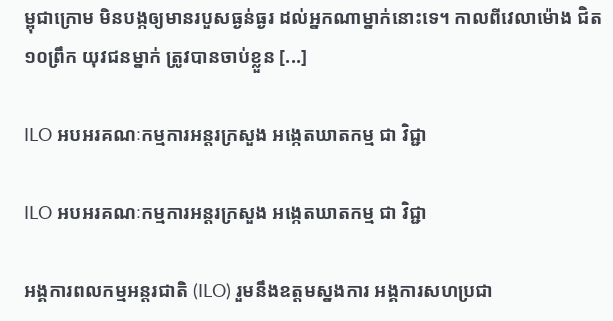ម្ពុជាក្រោម មិនបង្កឲ្យមានរបួសធ្ងន់ធ្ងរ ដល់អ្នកណាម្នាក់នោះទេ។ កាលពីវេលាម៉ោង ជិត១០ព្រឹក យុវជនម្នាក់ ត្រូវបានចាប់ខ្លួន [...]

ILO អបអរគណៈកម្មការអន្តរក្រសួង អង្កេតឃាតកម្ម ជា វិជ្ជា

ILO អបអរគណៈកម្មការអន្តរក្រសួង អង្កេតឃាតកម្ម ជា វិជ្ជា

អង្គការពលកម្មអន្តរជាតិ (ILO) រួមនឹងឧត្តមស្នងការ អង្គការសហប្រជា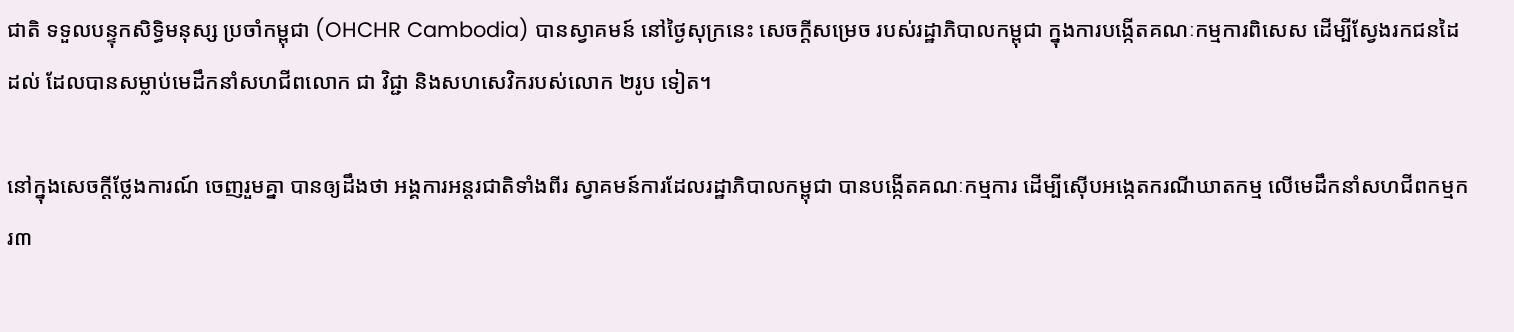ជាតិ ទទួលបន្ទុកសិទ្ធិមនុស្ស ប្រចាំកម្ពុជា (OHCHR Cambodia) បានស្វាគមន៍ នៅថ្ងៃសុក្រនេះ សេចក្ដីសម្រេច របស់រដ្ឋាភិបាលកម្ពុជា ក្នុងការបង្កើតគណៈកម្មការពិសេស ដើម្បីស្វែងរកជនដៃដល់ ដែលបានសម្លាប់មេដឹកនាំសហជីពលោក ជា វិជ្ជា និងសហសេវិករបស់លោក ២រូប ទៀត។

នៅក្នុងសេចក្តីថ្លែងការណ៍ ចេញរួមគ្នា បានឲ្យដឹងថា អង្គការអន្តរជាតិទាំងពីរ ស្វាគមន៍ការដែលរដ្ឋាភិបាលកម្ពុជា បានបង្កើតគណៈកម្មការ ដើម្បីស៊ើបអង្កេតករណីឃាតកម្ម លើមេដឹកនាំសហជីពកម្មករ៣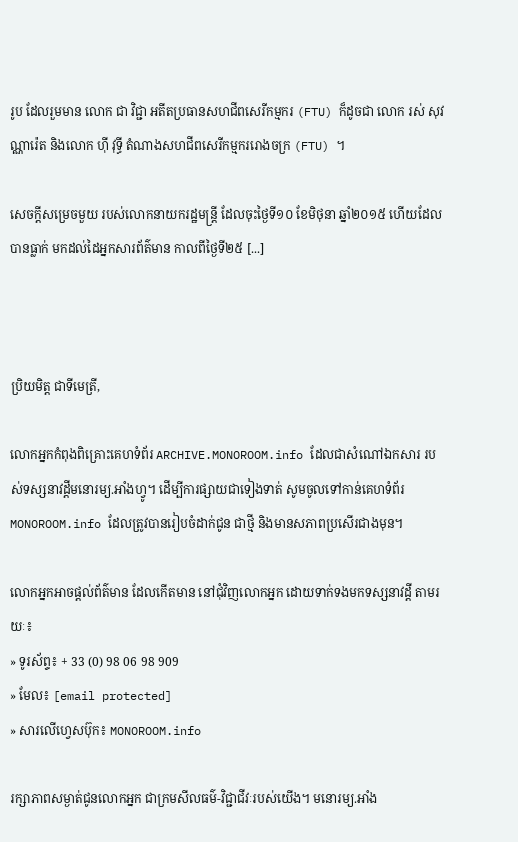រូប ដែលរួមមាន លោក ជា វិជ្ជា អតីតប្រធានសហជីពសេរីកម្មករ (FTU) ក៏ដូចជា លោក រស់ សុវណ្ណារ៉េត និងលោក ហ៊ី វុទ្ធី តំណាងសហជីពសេរីកម្មកររោងចក្រ (FTU) ។

សេចក្ដីសម្រេចមួយ របស់លោកនាយករដ្ឋមន្រ្តី ដែលចុះថ្ងៃទី១០ ខែមិថុនា ឆ្នាំ២០១៥ ហើយដែលបានធ្លាក់ មកដល់ដៃអ្នកសារព័ត៌មាន កាលពីថ្ងៃទី២៥ [...]



ប្រិយមិត្ត ជាទីមេត្រី,

លោកអ្នកកំពុងពិគ្រោះគេហទំព័រ ARCHIVE.MONOROOM.info ដែលជាសំណៅឯកសារ របស់ទស្សនាវដ្ដីមនោរម្យ.អាំងហ្វូ។ ដើម្បីការផ្សាយជាទៀងទាត់ សូមចូលទៅកាន់គេហទំព័រ MONOROOM.info ដែលត្រូវបានរៀបចំដាក់ជូន ជាថ្មី និងមានសភាពប្រសើរជាងមុន។

លោកអ្នកអាចផ្ដល់ព័ត៌មាន ដែលកើតមាន នៅជុំវិញលោកអ្នក ដោយទាក់ទងមកទស្សនាវដ្ដី តាមរយៈ៖
» ទូរស័ព្ទ៖ + 33 (0) 98 06 98 909
» មែល៖ [email protected]
» សារលើហ្វេសប៊ុក៖ MONOROOM.info

រក្សាភាពសម្ងាត់ជូនលោកអ្នក ជាក្រមសីលធម៌-វិជ្ជាជីវៈរបស់យើង។ មនោរម្យ.អាំង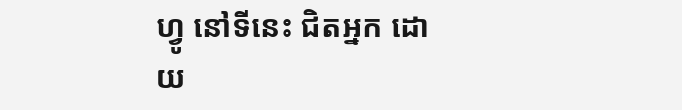ហ្វូ នៅទីនេះ ជិតអ្នក ដោយ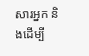សារអ្នក និងដើម្បី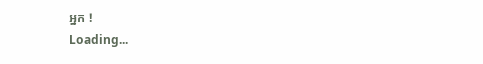អ្នក !
Loading...